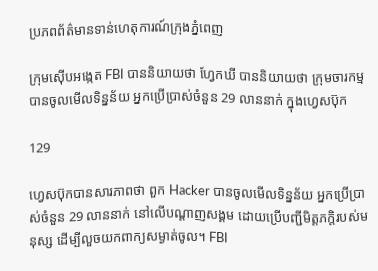ប្រភពព័ត៌មានទាន់ហេតុការណ៍ក្រុងភ្នំពេញ

ក្រុមស៊ើបអង្កេត FBI បាននិយាយថា ហ្វែកឃី បាននិយាយថា ក្រុមចារកម្ម បានចូលមើលទិន្នន័យ អ្នកប្រើប្រាស់ចំនួន 29 លាននាក់ ក្នុងហ្វេសប៊ុក

129

ហ្វេសប៊ុកបានសារភាពថា ពួក Hacker បានចូលមើលទិន្នន័យ អ្នកប្រើប្រាស់ចំនួន 29 លាននាក់ នៅលើបណ្តាញសង្គម ដោយប្រើបញ្ជីមិត្តភក្តិរបស់មនុស្ស ដើម្បីលួចយកពាក្យសម្ងាត់ចូល។ FBI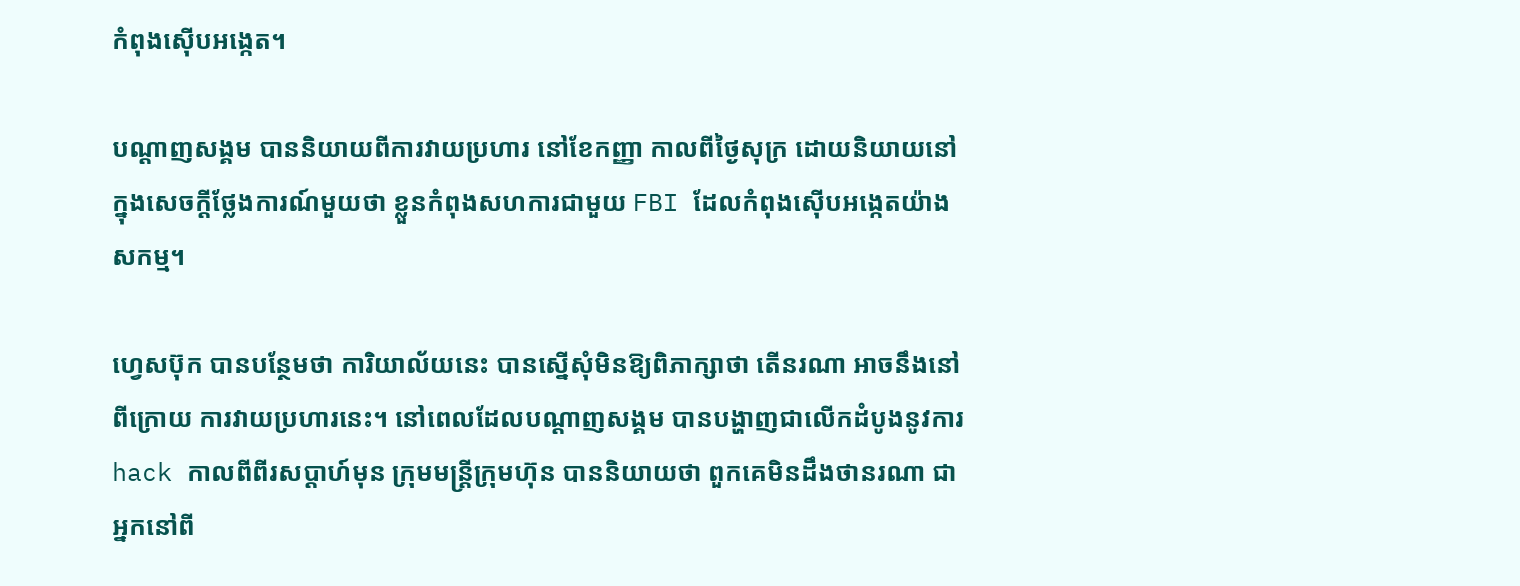កំពុងស៊ើបអង្កេត។

បណ្តាញសង្គម បាននិយាយពីការវាយប្រហារ នៅខែកញ្ញា កាលពីថ្ងៃសុក្រ ដោយនិយាយនៅក្នុងសេចក្តីថ្លែងការណ៍មួយថា ខ្លួនកំពុងសហការជាមួយ FBI ដែលកំពុងស៊ើបអង្កេតយ៉ាងសកម្ម។

ហ្វេសប៊ុក បានបន្ថែមថា ការិយាល័យនេះ បានស្នើសុំមិនឱ្យពិភាក្សាថា តើនរណា អាចនឹងនៅពីក្រោយ ការវាយប្រហារនេះ។ នៅពេលដែលបណ្តាញសង្គម បានបង្ហាញជាលើកដំបូងនូវការ hack កាលពីពីរសប្តាហ៍មុន ក្រុមមន្រ្តីក្រុមហ៊ុន បាននិយាយថា ពួកគេមិនដឹងថានរណា ជាអ្នកនៅពី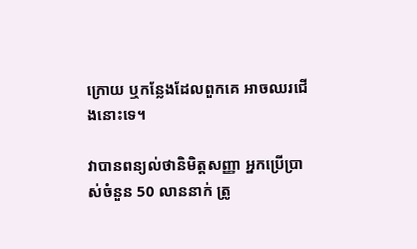ក្រោយ ឬកន្លែងដែលពួកគេ អាចឈរជើងនោះទេ។

វាបានពន្យល់ថានិមិត្តសញ្ញា អ្នកប្រើប្រាស់ចំនួន 50 លាននាក់ ត្រូ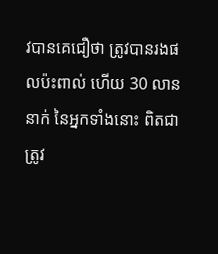វបានគេជឿថា ត្រូវបានរងផលប៉ះពាល់ ហើយ 30 លាននាក់ នៃអ្នកទាំងនោះ ពិតជាត្រូវ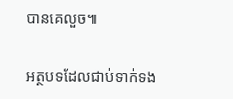បានគេលួច៕

អត្ថបទដែលជាប់ទាក់ទង